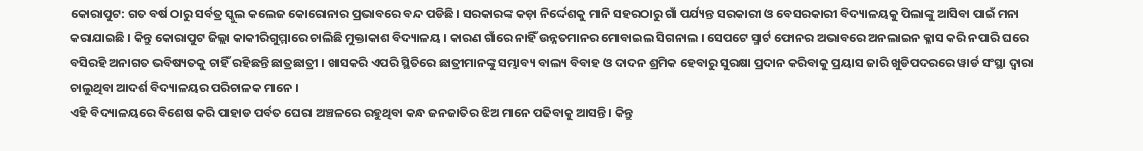କୋରାପୁଟ: ଗତ ବର୍ଷ ଠାରୁ ସର୍ବତ୍ର ସ୍କୁଲ କଲେଜ କୋରୋନାର ପ୍ରଭାବରେ ବନ୍ଦ ପଡିଛି । ସରକାରଙ୍କ କଡ଼ା ନିର୍ଦ୍ଦେଶକୁ ମାନି ସହରଠାରୁ ଗାଁ ପର୍ଯ୍ୟନ୍ତ ସରକାରୀ ଓ ବେସରକାରୀ ବିଦ୍ୟାଳୟକୁ ପିଲାଙ୍କୁ ଆସିବା ପାଇଁ ମନା କରାଯାଇଛି । କିନ୍ତୁ କୋରାପୁଟ ଜିଲ୍ଲା କାକୀରିଗୁମ୍ମାରେ ଚାଲିଛି ମୁକ୍ତାକାଶ ବିଦ୍ୟାଳୟ । କାରଣ ଗାଁରେ ନାହିଁ ଉନ୍ନତମାନର ମୋବାଇଲ ସିଗନାଲ । ସେପଟେ ସ୍ମାର୍ଟ ଫୋନର ଅଭାବରେ ଅନଲାଇନ କ୍ଳାସ କରି ନପାରି ଘରେ ବସିରହି ଅନାଗତ ଭବିଷ୍ୟତକୁ ଚାହିଁ ରହିଛନ୍ତି ଛାତ୍ରଛାତ୍ରୀ । ଖାସକରି ଏପରି ସ୍ଥିତିରେ ଛାତ୍ରୀମାନଙ୍କୁ ସମ୍ଭାବ୍ୟ ବାଲ୍ୟ ବିବାହ ଓ ଦାଦନ ଶ୍ରମିକ ହେବାରୁ ସୁରକ୍ଷା ପ୍ରଦାନ କରିବାକୁ ପ୍ରୟାସ ଜାରି ଖୁଡିପଦରରେ ୱାର୍ଡ ସଂସ୍ଥା ଦ୍ଵାରା ଚାଲୁଥିବା ଆଦର୍ଶ ବିଦ୍ୟାଳୟର ପରିଚାଳକ ମାନେ ।
ଏହି ବିଦ୍ୟାଳୟରେ ବିଶେଷ କରି ପାହାଡ ପର୍ବତ ଘେରା ଅଞ୍ଚଳରେ ରହୁଥିବା କନ୍ଧ ଜନଜାତିର ଝିଅ ମାନେ ପଢିବାକୁ ଆସନ୍ତି । କିନ୍ତୁ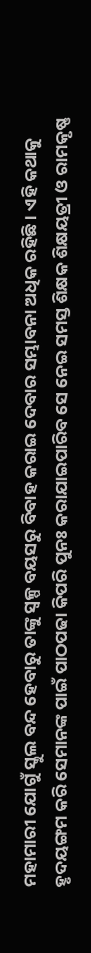ମହାମାରୀ ଯୋଗୁଁ ସ୍କୁଲ ବନ୍ଦ ହେବାରୁ ତାଙ୍କୁ ସ୍ବଳ୍ପ ବୟସରୁ ବିବାହ କରାଇ ଦେବାର ସମ୍ଭାବନା ଅଧିକ ରହିଛି । ଏହି କଥାକୁ ହୃଦୟଙ୍ଗମ କରି ସେମାନଙ୍କ ପାଇଁ ପାଠପଢା କିପରି ପୁନଃ କରାଯାଇପାରିବ ସେ ନେଇ ସମସ୍ତ ଶିକ୍ଷକ ଶିକ୍ଷୟତ୍ରୀ ଓ ରାମକୃଷ୍ଣ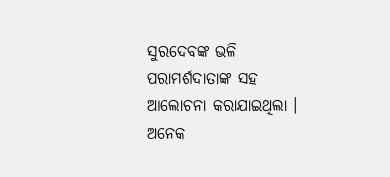ସୁରଦେବଙ୍କ ଭଳି ପରାମର୍ଶଦାତାଙ୍କ ସହ ଆଲୋଚନା କରାଯାଇଥିଲା । ଅନେକ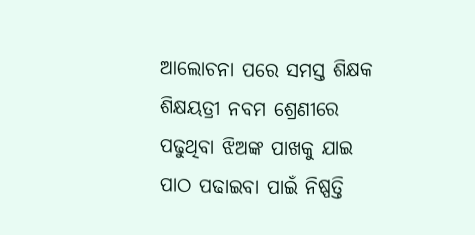ଆଲୋଚନା ପରେ ସମସ୍ତ ଶିକ୍ଷକ ଶିକ୍ଷୟତ୍ରୀ ନବମ ଶ୍ରେଣୀରେ ପଢୁଥିବା ଝିଅଙ୍କ ପାଖକୁ ଯାଇ ପାଠ ପଢାଇବା ପାଇଁ ନିଷ୍ପତ୍ତି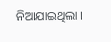ନିଆଯାଇଥିଲା ।